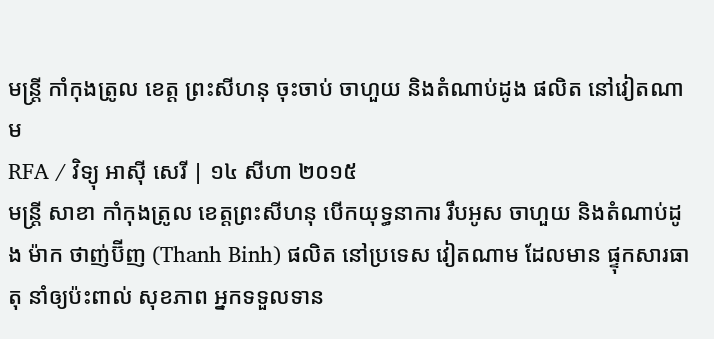មន្ត្រី កាំកុងត្រូល ខេត្ត ព្រះសីហនុ ចុះចាប់ ចាហួយ និងតំណាប់ដូង ផលិត នៅវៀតណាម
RFA / វិទ្យុ អាស៊ី សេរី | ១៤ សីហា ២០១៥
មន្ត្រី សាខា កាំកុងត្រូល ខេត្តព្រះសីហនុ បើកយុទ្ធនាការ រឹបអូស ចាហួយ និងតំណាប់ដូង ម៉ាក ថាញ់ប៊ីញ (Thanh Binh) ផលិត នៅប្រទេស វៀតណាម ដែលមាន ផ្ទុកសារធាតុ នាំឲ្យប៉ះពាល់ សុខភាព អ្នកទទួលទាន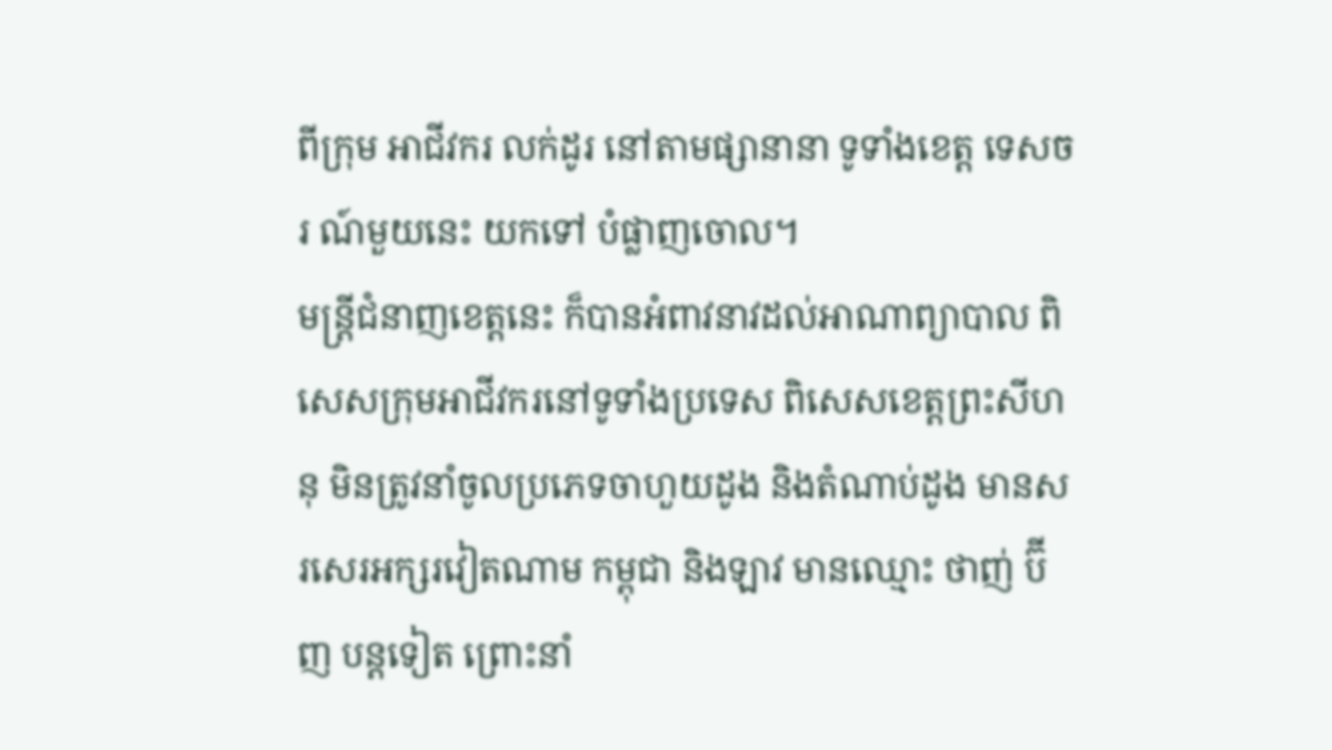ពីក្រុម អាជីវករ លក់ដូរ នៅតាមផ្សានានា ទូទាំងខេត្ត ទេសចរ ណ៍មួយនេះ យកទៅ បំផ្លាញចោល។
មន្ត្រីជំនាញខេត្តនេះ ក៏បានអំពាវនាវដល់អាណាព្យាបាល ពិសេសក្រុមអាជីវករនៅទូទាំងប្រទេស ពិសេសខេត្តព្រះសីហនុ មិនត្រូវនាំចូលប្រភេទចាហួយដូង និងតំណាប់ដូង មានសរសេរអក្សរវៀតណាម កម្ពុជា និងឡាវ មានឈ្មោះ ថាញ់ ប៊ីញ បន្តទៀត ព្រោះនាំ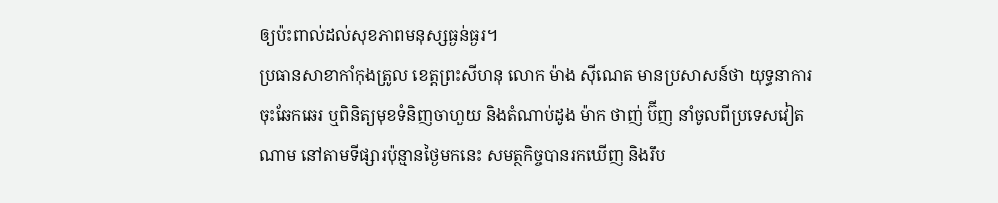ឲ្យប៉ះពាល់ដល់សុខភាពមនុស្សធ្ងន់ធ្ងរ។
ប្រធានសាខាកាំកុងត្រូល ខេត្តព្រះសីហនុ លោក ម៉ាង ស៊ីណេត មានប្រសាសន៍ថា យុទ្ធនាការចុះឆែកឆេរ ឬពិនិត្យមុខទំនិញចាហួយ និងតំណាប់ដូង ម៉ាក ថាញ់ ប៊ីញ នាំចូលពីប្រទេសវៀតណាម នៅតាមទីផ្សារប៉ុន្មានថ្ងៃមកនេះ សមត្ថកិច្ចបានរកឃើញ និងរឹប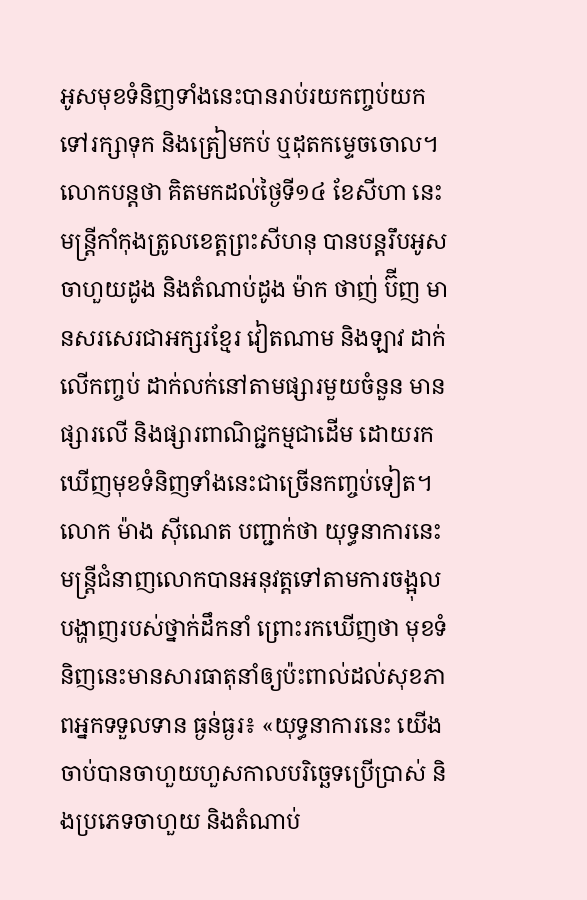អូសមុខទំនិញទាំងនេះបានរាប់រយកញ្ចប់យកទៅរក្សាទុក និងត្រៀមកប់ ឬដុតកម្ទេចចោល។
លោកបន្តថា គិតមកដល់ថ្ងៃទី១៤ ខែសីហា នេះ មន្ត្រីកាំកុងត្រូលខេត្តព្រះសីហនុ បានបន្តរឹបអូសចាហួយដូង និងតំណាប់ដូង ម៉ាក ថាញ់ ប៊ីញ មានសរសេរជាអក្សរខ្មែរ វៀតណាម និងឡាវ ដាក់លើកញ្ចប់ ដាក់លក់នៅតាមផ្សារមួយចំនួន មានផ្សារលើ និងផ្សារពាណិជ្ជកម្មជាដើម ដោយរកឃើញមុខទំនិញទាំងនេះជាច្រើនកញ្ចប់ទៀត។
លោក ម៉ាង ស៊ីណេត បញ្ជាក់ថា យុទ្ធនាការនេះ មន្ត្រីជំនាញលោកបានអនុវត្តទៅតាមការចង្អុលបង្ហាញរបស់ថ្នាក់ដឹកនាំ ព្រោះរកឃើញថា មុខទំនិញនេះមានសារធាតុនាំឲ្យប៉ះពាល់ដល់សុខភាពអ្នកទទួលទាន ធ្ងន់ធ្ងរ៖ «យុទ្ធនាការនេះ យើងចាប់បានចាហួយហួសកាលបរិច្ឆេទប្រើប្រាស់ និងប្រភេទចាហួយ និងតំណាប់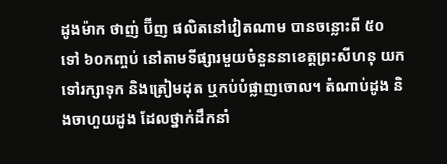ដូងម៉ាក ថាញ់ ប៊ីញ ផលិតនៅវៀតណាម បានចន្លោះពី ៥០ ទៅ ៦០កញ្ចប់ នៅតាមទីផ្សារមួយចំនួននាខេត្តព្រះសីហនុ យកទៅរក្សាទុក និងត្រៀមដុត ឬកប់បំផ្លាញចោល។ តំណាប់ដូង និងចាហួយដូង ដែលថ្នាក់ដឹកនាំ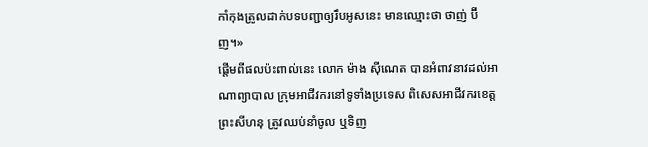កាំកុងត្រូលដាក់បទបញ្ជាឲ្យរឹបអូសនេះ មានឈ្មោះថា ថាញ់ ប៊ីញ។»
ផ្ដើមពីផលប៉ះពាល់នេះ លោក ម៉ាង ស៊ីណេត បានអំពាវនាវដល់អាណាព្យាបាល ក្រុមអាជីវករនៅទូទាំងប្រទេស ពិសេសអាជីវករខេត្តព្រះសីហនុ ត្រូវឈប់នាំចូល ឬទិញ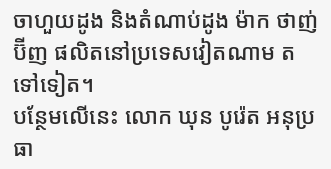ចាហួយដូង និងតំណាប់ដូង ម៉ាក ថាញ់ ប៊ីញ ផលិតនៅប្រទេសវៀតណាម តទៅទៀត។
បន្ថែមលើនេះ លោក ឃុន បូរ៉េត អនុប្រធា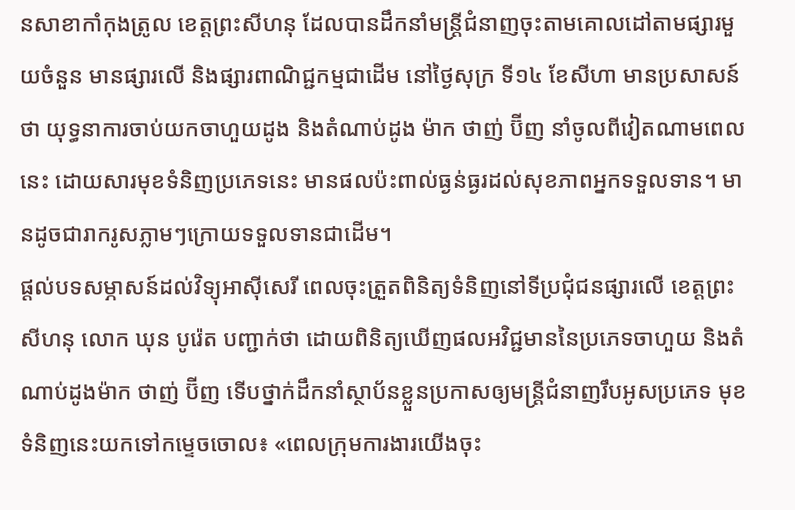នសាខាកាំកុងត្រូល ខេត្តព្រះសីហនុ ដែលបានដឹកនាំមន្ត្រីជំនាញចុះតាមគោលដៅតាមផ្សារមួយចំនួន មានផ្សារលើ និងផ្សារពាណិជ្ជកម្មជាដើម នៅថ្ងៃសុក្រ ទី១៤ ខែសីហា មានប្រសាសន៍ថា យុទ្ធនាការចាប់យកចាហួយដូង និងតំណាប់ដូង ម៉ាក ថាញ់ ប៊ីញ នាំចូលពីវៀតណាមពេលនេះ ដោយសារមុខទំនិញប្រភេទនេះ មានផលប៉ះពាល់ធ្ងន់ធ្ងរដល់សុខភាពអ្នកទទួលទាន។ មានដូចជារាករូសភ្លាមៗក្រោយទទួលទានជាដើម។
ផ្ដល់បទសម្ភាសន៍ដល់វិទ្យុអាស៊ីសេរី ពេលចុះត្រួតពិនិត្យទំនិញនៅទីប្រជុំជនផ្សារលើ ខេត្តព្រះសីហនុ លោក ឃុន បូរ៉េត បញ្ជាក់ថា ដោយពិនិត្យឃើញផលអវិជ្ជមាននៃប្រភេទចាហួយ និងតំណាប់ដូងម៉ាក ថាញ់ ប៊ីញ ទើបថ្នាក់ដឹកនាំស្ថាប័នខ្លួនប្រកាសឲ្យមន្ត្រីជំនាញរឹបអូសប្រភេទ មុខទំនិញនេះយកទៅកម្ទេចចោល៖ «ពេលក្រុមការងារយើងចុះ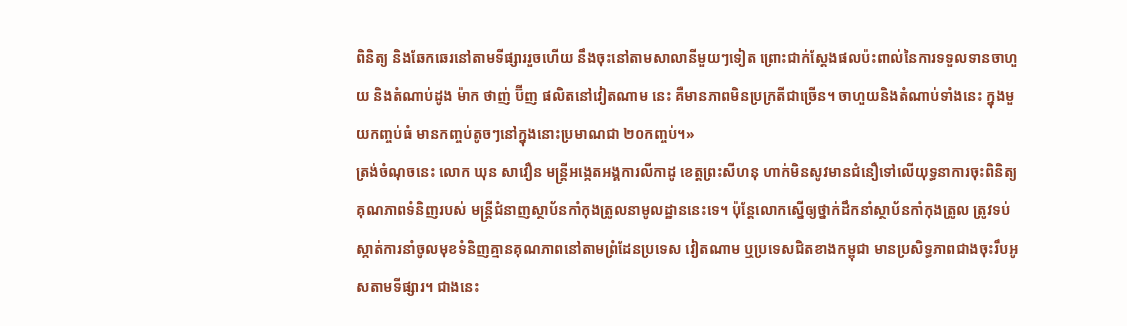ពិនិត្យ និងឆែកឆេរនៅតាមទីផ្សាររួចហើយ នឹងចុះនៅតាមសាលានីមួយៗទៀត ព្រោះជាក់ស្ដែងផលប៉ះពាល់នៃការទទួលទានចាហួយ និងតំណាប់ដូង ម៉ាក ថាញ់ ប៊ីញ ផលិតនៅវៀតណាម នេះ គឺមានភាពមិនប្រក្រតីជាច្រើន។ ចាហួយនិងតំណាប់ទាំងនេះ ក្នុងមួយកញ្ចប់ធំ មានកញ្ចប់តូចៗនៅក្នុងនោះប្រមាណជា ២០កញ្ចប់។»
ត្រង់ចំណុចនេះ លោក ឃុន សាវឿន មន្ត្រីអង្កេតអង្គការលីកាដូ ខេត្តព្រះសីហនុ ហាក់មិនសូវមានជំនឿទៅលើយុទ្ធនាការចុះពិនិត្យគុណភាពទំនិញរបស់ មន្ត្រីជំនាញស្ថាប័នកាំកុងត្រូលនាមូលដ្ឋាននេះទេ។ ប៉ុន្តែលោកស្នើឲ្យថ្នាក់ដឹកនាំស្ថាប័នកាំកុងត្រូល ត្រូវទប់ស្កាត់ការនាំចូលមុខទំនិញគ្មានគុណភាពនៅតាមព្រំដែនប្រទេស វៀតណាម ឬប្រទេសជិតខាងកម្ពុជា មានប្រសិទ្ធភាពជាងចុះរឹបអូសតាមទីផ្សារ។ ជាងនេះ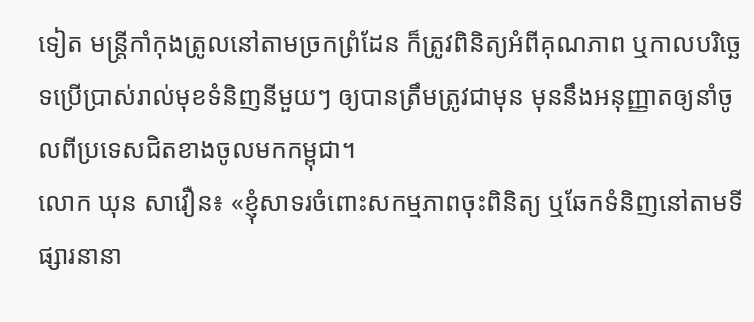ទៀត មន្ត្រីកាំកុងត្រូលនៅតាមច្រកព្រំដែន ក៏ត្រូវពិនិត្យអំពីគុណភាព ឬកាលបរិច្ឆេទប្រើប្រាស់រាល់មុខទំនិញនីមួយៗ ឲ្យបានត្រឹមត្រូវជាមុន មុននឹងអនុញ្ញាតឲ្យនាំចូលពីប្រទេសជិតខាងចូលមកកម្ពុជា។
លោក ឃុន សាវឿន៖ «ខ្ញុំសាទរចំពោះសកម្មភាពចុះពិនិត្យ ឬឆែកទំនិញនៅតាមទីផ្សារនានា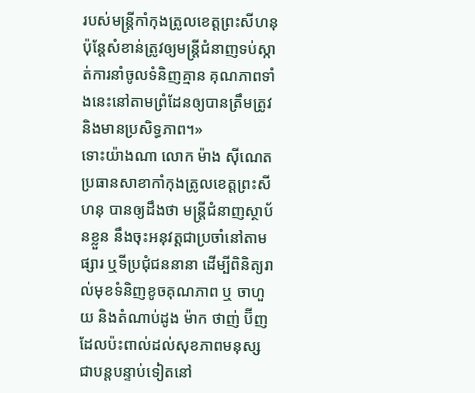របស់មន្ត្រីកាំកុងត្រូលខេត្តព្រះសីហនុ ប៉ុន្តែសំខាន់ត្រូវឲ្យមន្ត្រីជំនាញទប់ស្កាត់ការនាំចូលទំនិញគ្មាន គុណភាពទាំងនេះនៅតាមព្រំដែនឲ្យបានត្រឹមត្រូវ និងមានប្រសិទ្ធភាព។»
ទោះយ៉ាងណា លោក ម៉ាង ស៊ីណេត ប្រធានសាខាកាំកុងត្រូលខេត្តព្រះសីហនុ បានឲ្យដឹងថា មន្ត្រីជំនាញស្ថាប័នខ្លួន នឹងចុះអនុវត្តជាប្រចាំនៅតាមផ្សារ ឬទីប្រជុំជននានា ដើម្បីពិនិត្យរាល់មុខទំនិញខូចគុណភាព ឬ ចាហួយ និងតំណាប់ដូង ម៉ាក ថាញ់ ប៊ីញ ដែលប៉ះពាល់ដល់សុខភាពមនុស្ស ជាបន្តបន្ទាប់ទៀតនៅ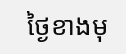ថ្ងៃខាងមុ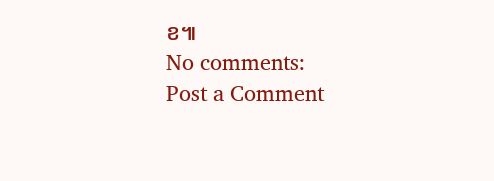ខ៕
No comments:
Post a Comment